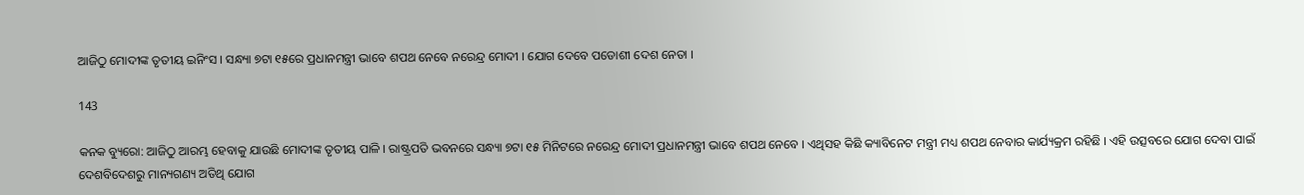ଆଜିଠୁ ମୋଦୀଙ୍କ ତୃତୀୟ ଇନିଂସ । ସନ୍ଧ୍ୟା ୭ଟା ୧୫ରେ ପ୍ରଧାନମନ୍ତ୍ରୀ ଭାବେ ଶପଥ ନେବେ ନରେନ୍ଦ୍ର ମୋଦୀ । ଯୋଗ ଦେବେ ପଡୋଶୀ ଦେଶ ନେତା ।

143

କନକ ବ୍ୟୁରୋ: ଆଜିଠୁ ଆରମ୍ଭ ହେବାକୁ ଯାଉଛି ମୋଦୀଙ୍କ ତୃତୀୟ ପାଳି । ରାଷ୍ଟ୍ରପତି ଭବନରେ ସନ୍ଧ୍ୟା ୭ଟା ୧୫ ମିନିଟରେ ନରେନ୍ଦ୍ର ମୋଦୀ ପ୍ରଧାନମନ୍ତ୍ରୀ ଭାବେ ଶପଥ ନେବେ । ଏଥିସହ କିଛି କ୍ୟାବିନେଟ ମନ୍ତ୍ରୀ ମଧ୍ୟ ଶପଥ ନେବାର କାର୍ଯ୍ୟକ୍ରମ ରହିଛି । ଏହି ଉତ୍ସବରେ ଯୋଗ ଦେବା ପାଇଁ ଦେଶବିଦେଶରୁ ମାନ୍ୟଗଣ୍ୟ ଅତିଥି ଯୋଗ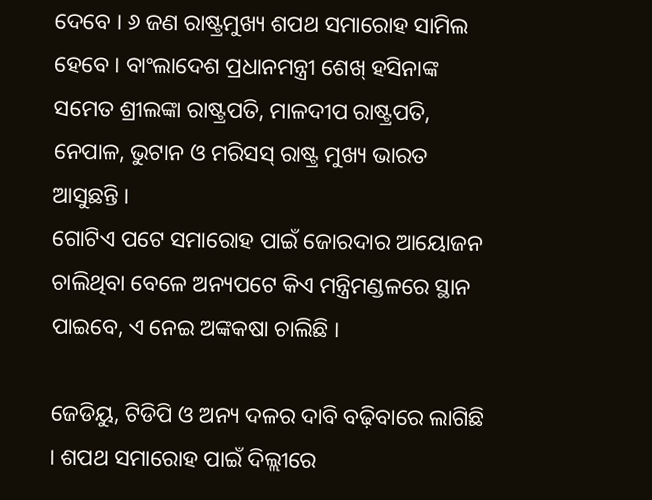ଦେବେ । ୬ ଜଣ ରାଷ୍ଟ୍ରମୁଖ୍ୟ ଶପଥ ସମାରୋହ ସାମିଲ ହେବେ । ବାଂଲାଦେଶ ପ୍ରଧାନମନ୍ତ୍ରୀ ଶେଖ୍ ହସିନାଙ୍କ ସମେତ ଶ୍ରୀଲଙ୍କା ରାଷ୍ଟ୍ରପତି, ମାଳଦୀପ ରାଷ୍ଟ୍ରପତି, ନେପାଳ, ଭୁଟାନ ଓ ମରିସସ୍ ରାଷ୍ଟ୍ର ମୁଖ୍ୟ ଭାରତ ଆସୁଛନ୍ତି ।
ଗୋଟିଏ ପଟେ ସମାରୋହ ପାଇଁ ଜୋରଦାର ଆୟୋଜନ ଚାଲିଥିବା ବେଳେ ଅନ୍ୟପଟେ କିଏ ମନ୍ତ୍ରିମଣ୍ଡଳରେ ସ୍ଥାନ ପାଇବେ, ଏ ନେଇ ଅଙ୍କକଷା ଚାଲିଛି ।

ଜେଡିୟୁ, ଟିଡିପି ଓ ଅନ୍ୟ ଦଳର ଦାବି ବଢ଼ିବାରେ ଲାଗିଛି । ଶପଥ ସମାରୋହ ପାଇଁ ଦିଲ୍ଲୀରେ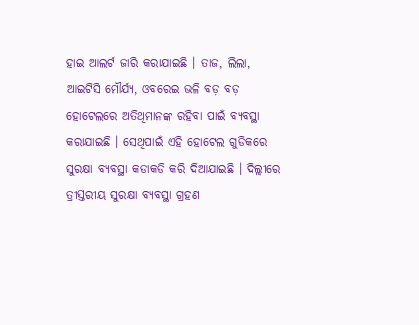ହାଇ ଆଲର୍ଟ ଜାରି କରାଯାଇଛି । ତାଜ, ଲିଲା, ଆଇଟିସି ମୌର୍ଯ୍ୟ, ଓବରେଇ ଭଳି ବଡ଼ ବଡ଼ ହୋଟେଲରେ ଅତିଥିମାନଙ୍କ ରହିବା ପାଇଁ ବ୍ୟବସ୍ଥା କରାଯାଇଛି । ସେଥିପାଇଁ ଏହି ହୋଟେଲ ଗୁଡିକରେ ସୁରକ୍ଷା ବ୍ୟବସ୍ଥା କଡାକଡି କରି ଦିଆଯାଇଛି । ଦିଲ୍ଲୀରେ ତ୍ରୀସ୍ତରୀୟ ସୁରକ୍ଷା ବ୍ୟବସ୍ଥା ଗ୍ରହଣ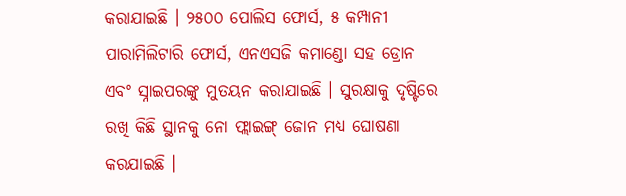କରାଯାଇଛି । ୨୫୦୦ ପୋଲିସ ଫୋର୍ସ, ୫ କମ୍ପାନୀ ପାରାମିଲିଟାରି ଫୋର୍ସ, ଏନଏସଜି କମାଣ୍ଡୋ ସହ ଡ୍ରୋନ ଏବଂ ସ୍ନାଇପରଙ୍କୁ ମୁତୟନ କରାଯାଇଛି । ସୁରକ୍ଷାକୁ ଦୃଷ୍ଟିରେ ରଖି କିଛି ସ୍ଥାନକୁ ନୋ ଫ୍ଲାଇଙ୍ଗ୍ ଜୋନ ମଧ୍ୟ ଘୋଷଣା କରଯାଇଛି ।